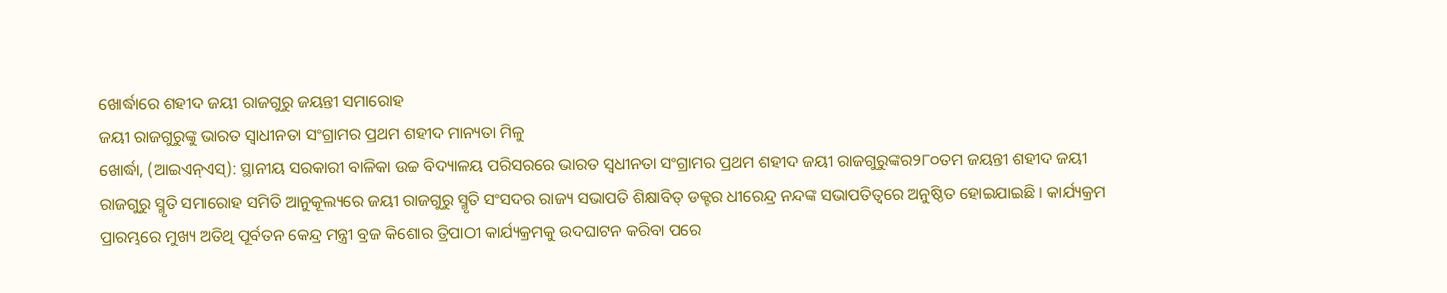ଖୋର୍ଦ୍ଧାରେ ଶହୀଦ ଜୟୀ ରାଜଗୁରୁ ଜୟନ୍ତୀ ସମାରୋହ
ଜୟୀ ରାଜଗୁରୁଙ୍କୁ ଭାରତ ସ୍ୱାଧୀନତା ସଂଗ୍ରାମର ପ୍ରଥମ ଶହୀଦ ମାନ୍ୟତା ମିଳୁ
ଖୋର୍ଦ୍ଧା, (ଆଇଏନ୍ଏସ୍): ସ୍ଥାନୀୟ ସରକାରୀ ବାଳିକା ଉଚ୍ଚ ବିଦ୍ୟାଳୟ ପରିସରରେ ଭାରତ ସ୍ୱଧୀନତା ସଂଗ୍ରାମର ପ୍ରଥମ ଶହୀଦ ଜୟୀ ରାଜଗୁରୁଙ୍କର୨୮୦ତମ ଜୟନ୍ତୀ ଶହୀଦ ଜୟୀ ରାଜଗୁରୁ ସ୍ମୃତି ସମାରୋହ ସମିତି ଆନୁକୂଲ୍ୟରେ ଜୟୀ ରାଜଗୁରୁ ସ୍ମୃତି ସଂସଦର ରାଜ୍ୟ ସଭାପତି ଶିକ୍ଷାବିତ୍ ଡକ୍ଟର ଧୀରେନ୍ଦ୍ର ନନ୍ଦଙ୍କ ସଭାପତିତ୍ୱରେ ଅନୁଷ୍ଠିତ ହୋଇଯାଇଛି । କାର୍ଯ୍ୟକ୍ରମ ପ୍ରାରମ୍ଭରେ ମୁଖ୍ୟ ଅତିଥି ପୂର୍ବତନ କେନ୍ଦ୍ର ମନ୍ତ୍ରୀ ବ୍ରଜ କିଶୋର ତ୍ରିପାଠୀ କାର୍ଯ୍ୟକ୍ରମକୁ ଉଦଘାଟନ କରିବା ପରେ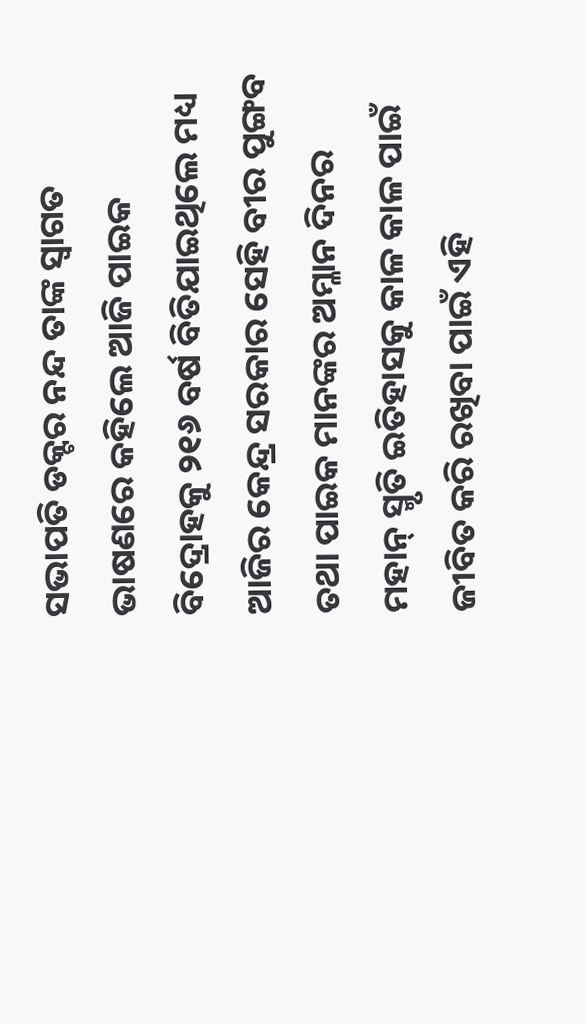ସଭାପତି ଡକ୍ଟର ନନ୍ଦ ତାଙ୍କ ସ୍ୱାଗତ ଭାଷଣରେ କହିଲେ ଆଜି ପାଇକ ବିଦ୍ରୋହକୁ ୨୧୬ ବର୍ଷ ବିତିଯାଇଥିଲେ ମଧ୍ୟ ଆଜିର କେନ୍ଦ୍ର ସରକାର ସେହି ବୀର ପୁଙ୍ଗବ ତଥା ପାଇକ ମାନଙ୍କର ଅମ୍ଳାନ ଦିନର ମହାନ୍ ସ୍ମୃତି ଇତିହାସକୁ କାଳ କାଳ ପାଇଁ ଜୀବିତ କରି ରଖିବା ପାଇଁ ଏହି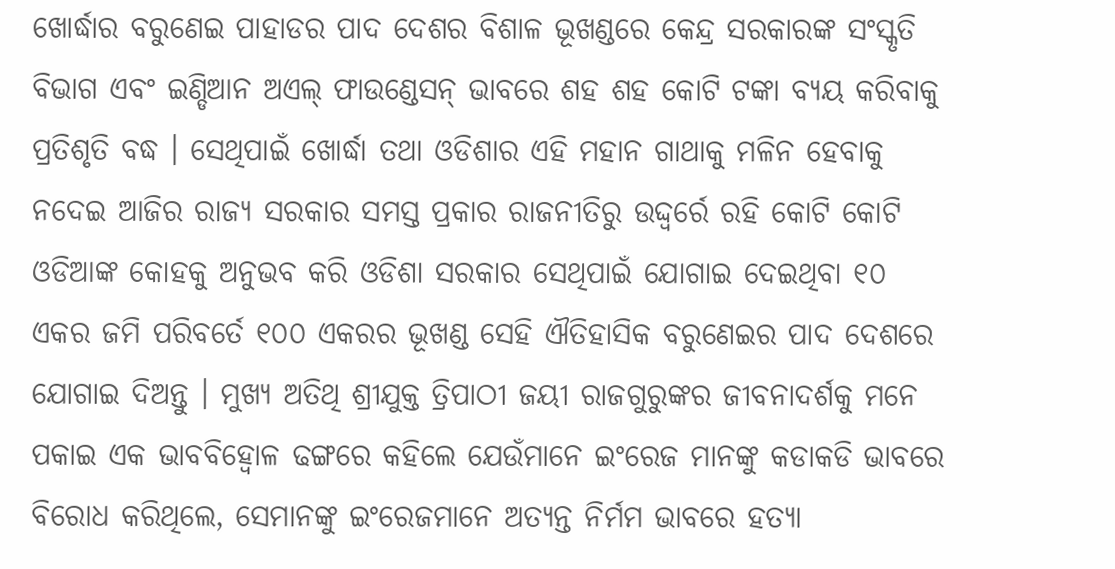ଖୋର୍ଦ୍ଧାର ବରୁଣେଇ ପାହାଡର ପାଦ ଦେଶର ବିଶାଳ ଭୂଖଣ୍ଡରେ କେନ୍ଦ୍ର ସରକାରଙ୍କ ସଂସ୍କୃତି ବିଭାଗ ଏବଂ ଇଣ୍ଡିଆନ ଅଏଲ୍ ଫାଉଣ୍ଡେସନ୍ ଭାବରେ ଶହ ଶହ କୋଟି ଟଙ୍କା ବ୍ୟୟ କରିବାକୁ ପ୍ରତିଶୃତି ବଦ୍ଧ । ସେଥିପାଇଁ ଖୋର୍ଦ୍ଧା ତଥା ଓଡିଶାର ଏହି ମହାନ ଗାଥାକୁ ମଳିନ ହେବାକୁ ନଦେଇ ଆଜିର ରାଜ୍ୟ ସରକାର ସମସ୍ତ ପ୍ରକାର ରାଜନୀତିରୁ ଉଦ୍ଦ୍ୱର୍ରେ ରହି କୋଟି କୋଟି ଓଡିଆଙ୍କ କୋହକୁ ଅନୁଭବ କରି ଓଡିଶା ସରକାର ସେଥିପାଇଁ ଯୋଗାଇ ଦେଇଥିବା ୧୦ ଏକର ଜମି ପରିବର୍ତେ ୧୦୦ ଏକରର ଭୂଖଣ୍ଡ ସେହି ଐତିହାସିକ ବରୁଣେଇର ପାଦ ଦେଶରେ ଯୋଗାଇ ଦିଅନ୍ତୁ । ମୁଖ୍ୟ ଅତିଥି ଶ୍ରୀଯୁକ୍ତ ତ୍ରିପାଠୀ ଜୟୀ ରାଜଗୁରୁଙ୍କର ଜୀବନାଦର୍ଶକୁ ମନେ ପକାଇ ଏକ ଭାବବିହ୍ୱୋଳ ଢଙ୍ଗରେ କହିଲେ ଯେଉଁମାନେ ଇଂରେଜ ମାନଙ୍କୁ କଡାକଡି ଭାବରେ ବିରୋଧ କରିଥିଲେ, ସେମାନଙ୍କୁ ଇଂରେଜମାନେ ଅତ୍ୟନ୍ତ ନିର୍ମମ ଭାବରେ ହତ୍ୟା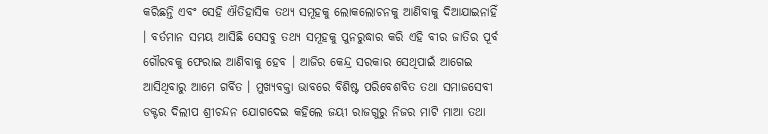କରିଛନ୍ତି ଏବଂ ସେହି ଐତିହାସିକ ତଥ୍ୟ ସମୂହକୁ ଲୋକଲୋଚନକୁ ଆଣିବାକୁ ଦିଆଯାଇନାହିଁ । ବର୍ତମାନ ସମୟ ଆସିଛି ସେସବୁ ତଥ୍ୟ ସମୂହକୁ ପୁନରୁଦ୍ଧାର କରି ଏହି ବୀର ଜାତିର ପୂର୍ବ ଗୌରବକୁ ଫେରାଇ ଆଣିବାକୁ ହେବ । ଆଜିର କେନ୍ଦ୍ର ସରକାର ସେଥିପାଇଁ ଆଗେଇ ଆସିଥିବାରୁ ଆମେ ଗର୍ବିତ । ମୁଖ୍ୟବକ୍ତା ଭାବରେ ବିଶିଷ୍ଟ ପରିବେଶବିତ ତଥା ସମାଜସେବୀ ଡକ୍ଟର ଦିଲୀପ ଶ୍ରୀଚନ୍ଦନ ଯୋଗଦେଇ କହିଲେ ଜୟୀ ରାଜଗୁରୁ ନିଜର ମାଟି ମାଆ ତଥା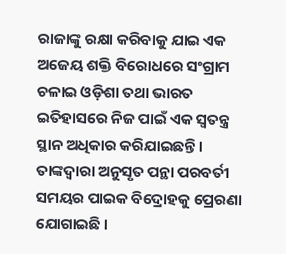ରାଜାଙ୍କୁ ରକ୍ଷା କରିବାକୁ ଯାଇ ଏକ ଅଜେୟ ଶକ୍ତି ବିରୋଧରେ ସଂଗ୍ରାମ ଚଳାଇ ଓଡ଼ିଶା ତଥା ଭାରତ ଇତିହାସରେ ନିଜ ପାଇଁ ଏକ ସ୍ୱତନ୍ତ୍ର ସ୍ଥାନ ଅଧିକାର କରିଯାଇଛନ୍ତି । ତାଙ୍କଦ୍ୱାରା ଅନୁସୃତ ପନ୍ଥା ପରବର୍ତୀ ସମୟର ପାଇକ ବିଦ୍ରୋହକୁ ପ୍ରେରଣା ଯୋଗାଇଛି ।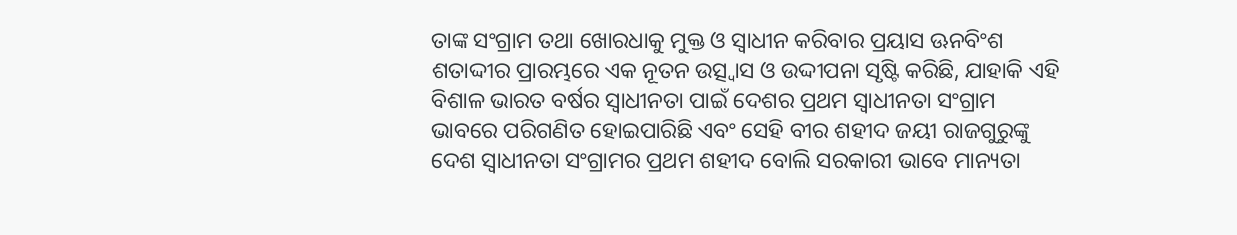ତାଙ୍କ ସଂଗ୍ରାମ ତଥା ଖୋରଧାକୁ ମୁକ୍ତ ଓ ସ୍ୱାଧୀନ କରିବାର ପ୍ରୟାସ ଊନବିଂଶ ଶତାଦ୍ଦୀର ପ୍ରାରମ୍ଭରେ ଏକ ନୂତନ ଉତ୍ସ୍ୱାସ ଓ ଉଦ୍ଦୀପନା ସୃଷ୍ଟି କରିଛି, ଯାହାକି ଏହି ବିଶାଳ ଭାରତ ବର୍ଷର ସ୍ୱାଧୀନତା ପାଇଁ ଦେଶର ପ୍ରଥମ ସ୍ୱାଧୀନତା ସଂଗ୍ରାମ ଭାବରେ ପରିଗଣିତ ହୋଇପାରିଛି ଏବଂ ସେହି ବୀର ଶହୀଦ ଜୟୀ ରାଜଗୁରୁଙ୍କୁ ଦେଶ ସ୍ୱାଧୀନତା ସଂଗ୍ରାମର ପ୍ରଥମ ଶହୀଦ ବୋଲି ସରକାରୀ ଭାବେ ମାନ୍ୟତା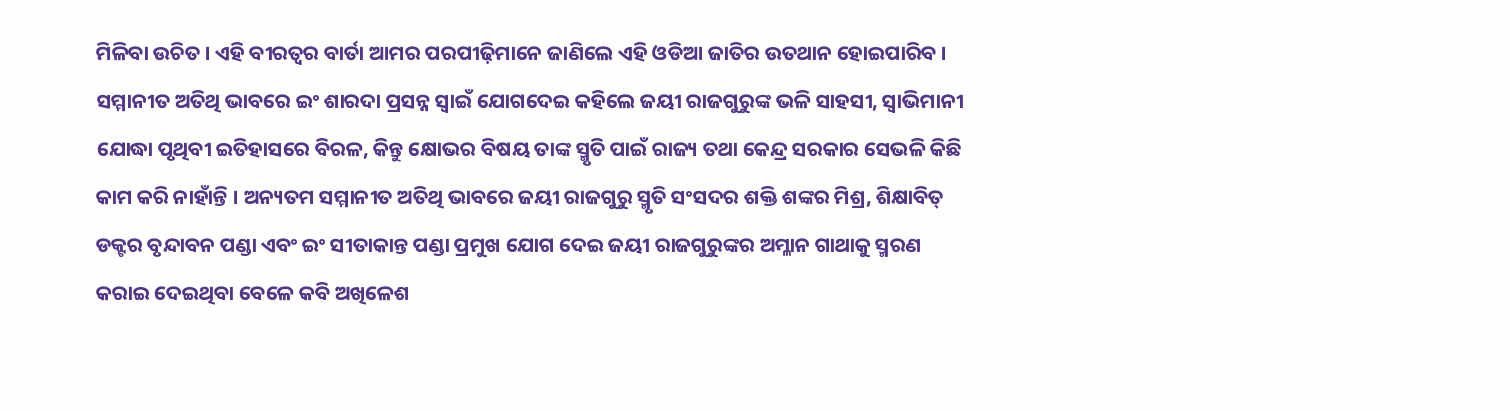ମିଳିବା ଉଚିତ । ଏହି ବୀରତ୍ୱର ବାର୍ତା ଆମର ପରପୀଢ଼ିମାନେ ଜାଣିଲେ ଏହି ଓଡିଆ ଜାତିର ଉତଥାନ ହୋଇପାରିବ । ସମ୍ମାନୀତ ଅତିଥି ଭାବରେ ଇଂ ଶାରଦା ପ୍ରସନ୍ନ ସ୍ୱାଇଁ ଯୋଗଦେଇ କହିଲେ ଜୟୀ ରାଜଗୁରୁଙ୍କ ଭଳି ସାହସୀ, ସ୍ୱାଭିମାନୀ ଯୋଦ୍ଧା ପୃଥିବୀ ଇତିହାସରେ ବିରଳ, କିନ୍ତୁ କ୍ଷୋଭର ବିଷୟ ତାଙ୍କ ସ୍ମୃତି ପାଇଁ ରାଜ୍ୟ ତଥା କେନ୍ଦ୍ର ସରକାର ସେଭଳି କିଛି କାମ କରି ନାହାଁନ୍ତି । ଅନ୍ୟତମ ସମ୍ମାନୀତ ଅତିଥି ଭାବରେ ଜୟୀ ରାଜଗୁରୁ ସ୍ମୃତି ସଂସଦର ଶକ୍ତି ଶଙ୍କର ମିଶ୍ର, ଶିକ୍ଷାବିତ୍ ଡକ୍ଟର ବୃନ୍ଦାବନ ପଣ୍ଡା ଏବଂ ଇଂ ସୀତାକାନ୍ତ ପଣ୍ଡା ପ୍ରମୁଖ ଯୋଗ ଦେଇ ଜୟୀ ରାଜଗୁରୁଙ୍କର ଅମ୍ଳାନ ଗାଥାକୁ ସ୍ମରଣ କରାଇ ଦେଇଥିବା ବେଳେ କବି ଅଖିଳେଶ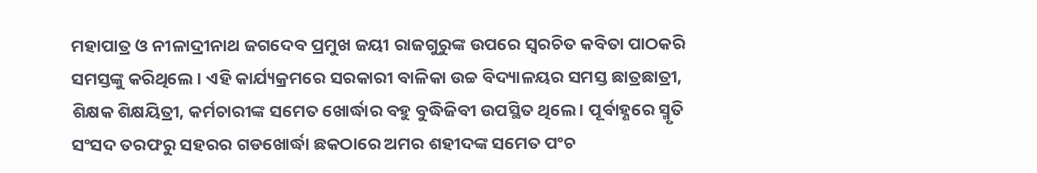ମହାପାତ୍ର ଓ ନୀଳାଦ୍ରୀନାଥ ଜଗଦେବ ପ୍ରମୁଖ ଜୟୀ ରାଜଗୁରୁଙ୍କ ଉପରେ ସ୍ୱରଚିତ କବିତା ପାଠକରି ସମସ୍ତଙ୍କୁ କରିଥିଲେ । ଏହି କାର୍ଯ୍ୟକ୍ରମରେ ସରକାରୀ ବାଳିକା ଉଚ୍ଚ ବିଦ୍ୟାଳୟର ସମସ୍ତ ଛାତ୍ରଛାତ୍ରୀ, ଶିକ୍ଷକ ଶିକ୍ଷୟିତ୍ରୀ, କର୍ମଚାରୀଙ୍କ ସମେତ ଖୋର୍ଦ୍ଧାର ବହୁ ବୁଦ୍ଧିଜିବୀ ଉପସ୍ଥିତ ଥିଲେ । ପୂର୍ବାହ୍ଣରେ ସ୍ମୃତି ସଂସଦ ତରଫରୁ ସହରର ଗଡଖୋର୍ଦ୍ଧା ଛକଠାରେ ଅମର ଶହୀଦଙ୍କ ସମେତ ପଂଚ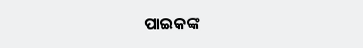ପାଇକଙ୍କ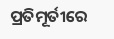ପ୍ରତିମୂର୍ତୀରେ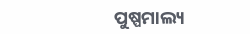ପୁଷ୍ପମାଲ୍ୟ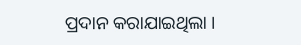ପ୍ରଦାନ କରାଯାଇଥିଲା ।